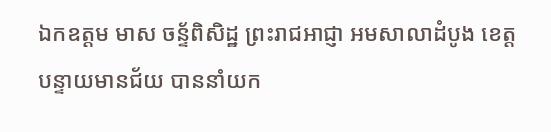ឯកឧត្តម មាស ចន្ទ័ពិសិដ្ឋ ព្រះរាជអាជ្ញា អមសាលាដំបូង ខេត្តបន្ទាយមានជ័យ បាននាំយក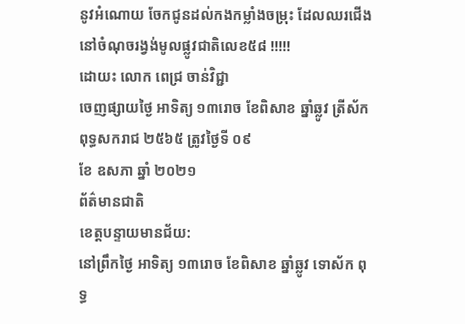នូវអំណោយ ចែកជូនដល់កងកម្លាំងចម្រុះ ដែលឈរជើង នៅចំណុចរង្វង់មូលផ្លូវជាតិលេខ៥៨ !!!!!
ដោយះ លោក ពេជ្រ ចាន់វិជ្ជា
ចេញផ្សាយថ្ងៃ អាទិត្យ ១៣រោច ខែពិសាខ ឆ្នាំឆ្លូវ ត្រីស័ក ពុទ្ធសករាជ ២៥៦៥ ត្រូវថ្ងៃទី ០៩
ខែ ឧសភា ឆ្នាំ ២០២១
ព័ត៌មានជាតិ
ខេត្តបន្ទាយមានជ័យ:
នៅព្រឹកថ្ងៃ អាទិត្យ ១៣រោច ខែពិសាខ ឆ្នាំឆ្លូវ ទោស័ក ពុទ្ធ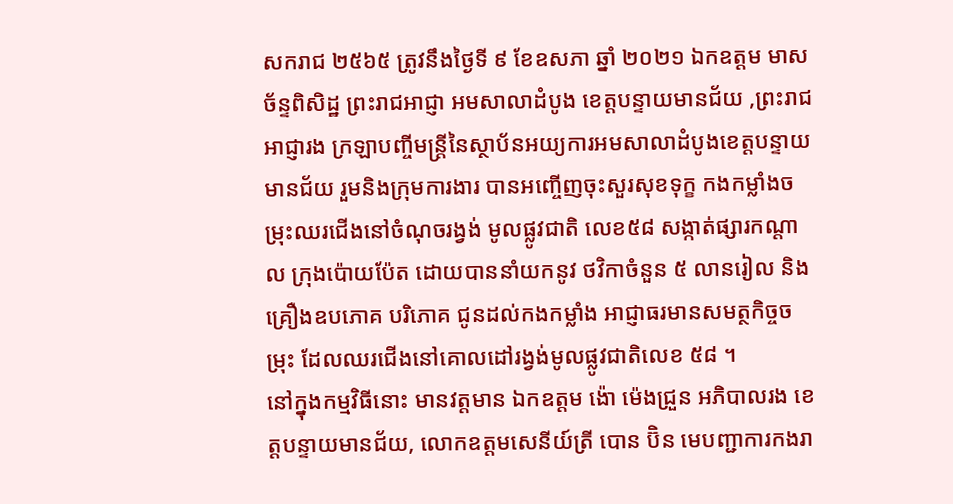សករាជ ២៥៦៥ ត្រូវនឹងថ្ងៃទី ៩ ខែឧសភា ឆ្នាំ ២០២១ ឯកឧត្តម មាស ច័ន្ទពិសិដ្ឋ ព្រះរាជអាជ្ញា អមសាលាដំបូង ខេត្តបន្ទាយមានជ័យ ,ព្រះរាជអាជ្ញារង ក្រឡាបញ្ចីមន្ត្រីនៃស្ថាប័នអយ្យការអមសាលាដំបូងខេត្តបន្ទាយមានជ័យ រួមនិងក្រុមការងារ បានអញ្ចើញចុះសួរសុខទុក្ខ កងកម្លាំងចម្រុះឈរជើងនៅចំណុចរង្វង់ មូលផ្លូវជាតិ លេខ៥៨ សង្កាត់ផ្សារកណ្តាល ក្រុងប៉ោយប៉ែត ដោយបាននាំយកនូវ ថវិកាចំនួន ៥ លានរៀល និងគ្រឿងឧបភោគ បរិភោគ ជូនដល់កងកម្លាំង អាជ្ញាធរមានសមត្ថកិច្ចចម្រុះ ដែលឈរជើងនៅគោលដៅរង្វង់មូលផ្លូវជាតិលេខ ៥៨ ។
នៅក្នុងកម្មវិធីនោះ មានវត្តមាន ឯកឧត្តម ង៉ោ ម៉េងជ្រួន អភិបាលរង ខេត្តបន្ទាយមានជ័យ, លោកឧត្តមសេនីយ៍ត្រី បោន ប៊ិន មេបញ្ជាការកងរា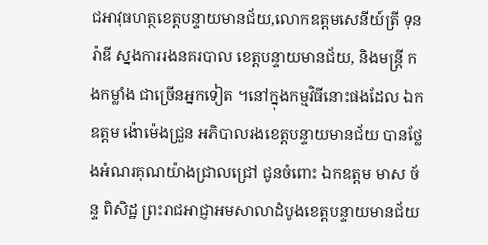ជអាវុធហត្ថខេត្តបន្ទាយមានជ័យ,លោកឧត្តមសេនីយ៍ត្រី ទុន រ៉ាឌី ស្នងការរងនគរបាល ខេត្តបន្ទាយមានជ័យ, និងមន្ត្រី កងកម្លាំង ជាច្រើនអ្នកទៀត ។នៅក្នុងកម្មវិធីនោះផងដែល ឯកឧត្តម ង៉ោម៉េងជ្រួន អភិបាលរងខេត្តបន្ទាយមានជ័យ បានថ្លែងអំណរគុណយ៉ាងជ្រាលជ្រៅ ជូនចំពោះ ឯកឧត្តម មាស ច័ន្ទ ពិសិដ្ឋ ព្រះរាជអាជ្ញាអមសាលាដំបូងខេត្តបន្ទាយមានជ័យ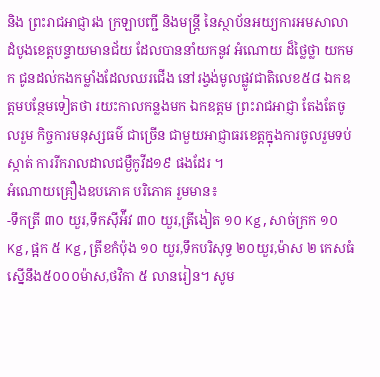និង ព្រះរាជអាជ្ញារង ក្រឡាបញ្ជី និងមន្ត្រី នៃស្ថាប័នអយ្យការអមសាលាដំបូងខេត្តបន្ទាយមានជ័យ ដែលបាននាំយកនូវ អំណោយ ដ៏ថ្លៃថ្លា យកមក ជូនដល់កងកម្លាំងដែលឈរជើង នៅរង្វង់មូលផ្លូវជាតិលេខ៥៨ ឯកឧត្តមបន្ថែមទៀតថា រយះកាលកន្លងមក ឯកឧត្តម ព្រះរាជអាជ្ញា តែងតែចូលរួម កិច្ចការមនុស្សធម៌ ជាច្រើន ជាមួយអាជ្ញាធរខេត្តក្នុងការចូលរួមទប់ស្កាត់ ការរីករាលដាលជម្ងឺកូវីដ១៩ ផងដែរ ។
អំណោយគ្រឿងឧបភោគ បរិភោគ រួមមាន៖
-ទឹកត្រី ៣០ យួរ,ទឹកស៊ីអ៉ីវ ៣០ យួរ,ត្រីងៀត ១០ Kg,សាច់ក្រក ១០ Kg,ផ្អក ៥ Kg,ត្រីខកំប៉ុង ១០ យួរ,ទឹកបរិសុទ្ធ ២០យួរ,ម៉ាស ២ កេសធំស្នើនឹង៥០០០ម៉ាស,ថវិកា ៥ លានរៀន។ សូម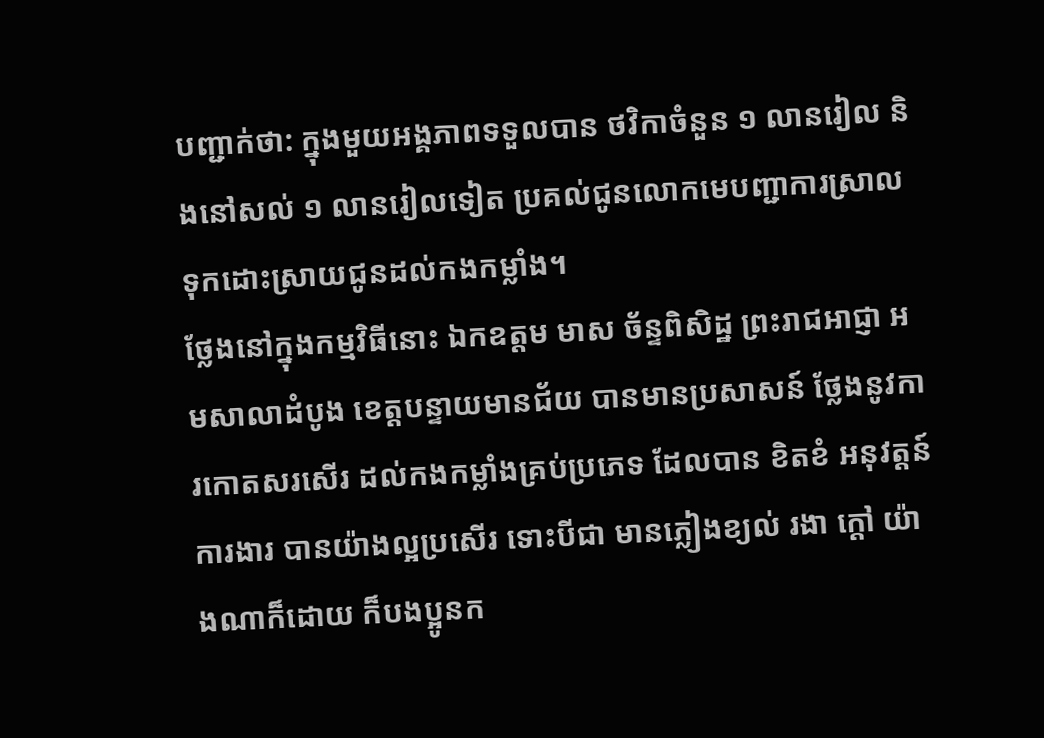បញ្ជាក់ថា: ក្នុងមួយអង្គភាពទទួលបាន ថវិកាចំនួន ១ លានរៀល និងនៅសល់ ១ លានរៀលទៀត ប្រគល់ជូនលោកមេបញ្ជាការស្រាល ទុកដោះស្រាយជូនដល់កងកម្លាំង។
ថ្លែងនៅក្នុងកម្មវិធីនោះ ឯកឧត្ដម មាស ច័ន្ទពិសិដ្ឋ ព្រះរាជអាជ្ញា អមសាលាដំបូង ខេត្តបន្ទាយមានជ័យ បានមានប្រសាសន៍ ថ្លែងនូវការកោតសរសើរ ដល់កងកម្លាំងគ្រប់ប្រភេទ ដែលបាន ខិតខំ អនុវត្តន៍ ការងារ បានយ៉ាងល្អប្រសើរ ទោះបីជា មានភ្លៀងខ្យល់ រងា ក្តៅ យ៉ាងណាក៏ដោយ ក៏បងប្អូនក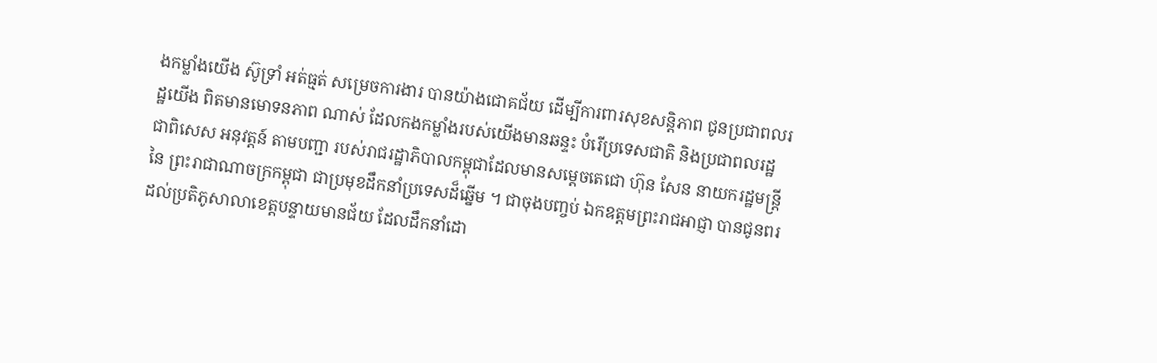ងកម្លាំងយើង ស៊ូទ្រាំ អត់ធ្មត់ សម្រេចការងារ បានយ៉ាងជោគជ័យ ដើម្បីការពារសុខសន្តិភាព ជូនប្រជាពលរដ្ឋយើង ពិតមានមោទនភាព ណាស់ ដែលកងកម្លាំងរបស់យើងមានឆន្ទះ បំរើប្រទេសជាតិ និងប្រជាពលរដ្ឋ ជាពិសេស អនុវត្តន៍ តាមបញ្ជា របស់រាជរដ្ឋាភិបាលកម្ពុជាដែលមានសម្ដេចតេជោ ហ៊ុន សែន នាយករដ្ឋមន្ត្រី នៃ ព្រះរាជាណាចក្រកម្ពុជា ជាប្រមុខដឹកនាំប្រទេសដ៏ឆ្នើម ។ ជាចុងបញ្ចប់ ឯកឧត្តមព្រះរាជអាជ្ញា បានជូនពរដល់ប្រតិភូសាលាខេត្តបន្ទាយមានជ័យ ដែលដឹកនាំដោ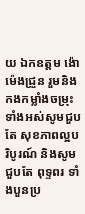យ ឯកឧត្តម ង៉ោម៉េងជ្រួន រួមនិង កងកម្លាំងចម្រុះ ទាំងអស់សូមជួបតែ សុខភាពល្អបរិបូរណ៍ និងសូមជួបតែ ពុទ្ទពរ ទាំងបួនប្រ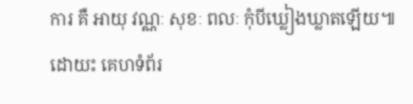ការ គឺ អាយុ វណ្ណៈ សុខៈ ពលៈ កុំបីឃ្លៀងឃ្លាតឡើយ៕
ដោយះ គេហទំព័រ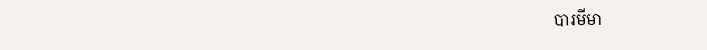បារមីមា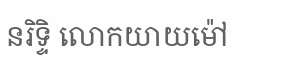នរិទ្ទិ លោកយាយម៉ៅ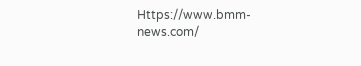Https://www.bmm-news.com/